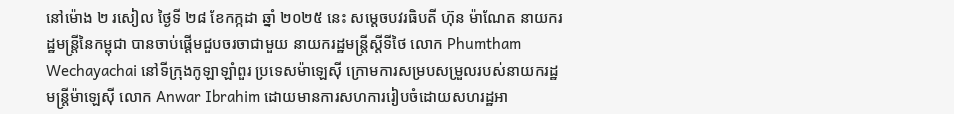នៅម៉ោង ២ រសៀល ថ្ងៃទី ២៨ ខែកក្កដា ឆ្នាំ ២០២៥ នេះ សម្តេចបវរធិបតី ហ៊ុន ម៉ាណែត នាយករដ្ឋមន្រ្តីនៃកម្ពុជា បានចាប់ផ្តើមជួបចរចាជាមួយ នាយករដ្ឋមន្រ្តីស្តីទីថៃ លោក Phumtham Wechayachai នៅទីក្រុងកូឡាឡាំពួរ ប្រទេសម៉ាឡេស៊ី ក្រោមការសម្របសម្រួលរបស់នាយករដ្ឋមន្រ្តីម៉ាឡេស៊ី លោក Anwar Ibrahim ដោយមានការសហការរៀបចំដោយសហរដ្ឋអា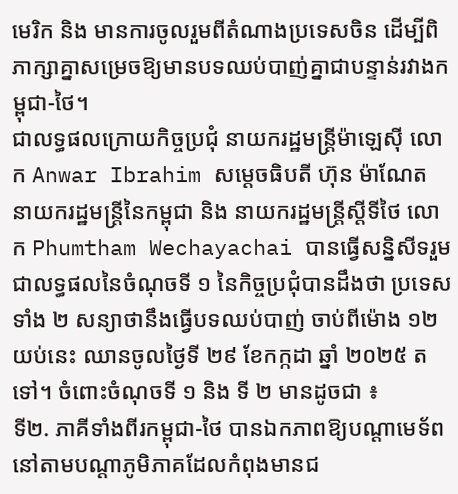មេរិក និង មានការចូលរួមពីតំណាងប្រទេសចិន ដើម្បីពិភាក្សាគ្នាសម្រេចឱ្យមានបទឈប់បាញ់គ្នាជាបន្ទាន់រវាងកម្ពុជា-ថៃ។
ជាលទ្ធផលក្រោយកិច្ចប្រជុំ នាយករដ្ឋមន្រ្តីម៉ាឡេស៊ី លោក Anwar Ibrahim សម្ដេចធិបតី ហ៊ុន ម៉ាណែត នាយករដ្ឋមន្រ្តីនៃកម្ពុជា និង នាយករដ្ឋមន្រ្តីស្តីទីថៃ លោក Phumtham Wechayachai បានធ្វើសន្និសីទរួម ជាលទ្ធផលនៃចំណុចទី ១ នៃកិច្ចប្រជុំបានដឹងថា ប្រទេសទាំង ២ សន្យាថានឹងធ្វើបទឈប់បាញ់ ចាប់ពីម៉ោង ១២ យប់នេះ ឈានចូលថ្ងៃទី ២៩ ខែកក្កដា ឆ្នាំ ២០២៥ តទៅ។ ចំពោះចំណុចទី ១ និង ទី ២ មានដូចជា ៖
ទី២. ភាគីទាំងពីរកម្ពុជា-ថៃ បានឯកភាពឱ្យបណ្ដាមេទ័ពនៅតាមបណ្ដាភូមិភាគដែលកំពុងមានជ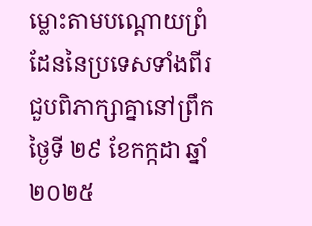ម្លោះតាមបណ្ដោយព្រំដែននៃប្រទេសទាំងពីរជួបពិភាក្សាគ្នានៅព្រឹកថ្ងៃទី ២៩ ខែកក្កដា ឆ្នាំ ២០២៥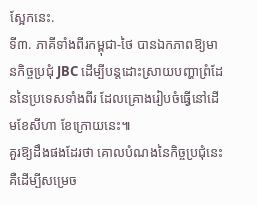ស្អែកនេះ.
ទី៣. ភាគីទាំងពីរកម្ពុជា-ថៃ បានឯកភាពឱ្យមានកិច្ចប្រជុំ JBC ដើម្បីបន្តដោះស្រាយបញ្ហាព្រំដែននៃប្រទេសទាំងពីរ ដែលគ្រោងរៀបចំធ្វើនៅដើមខែសីហា ខែក្រោយនេះ៕
គួរឱ្យដឹងផងដែរថា គោលបំណងនៃកិច្ចប្រជុំនេះ គឺដើម្បីសម្រេច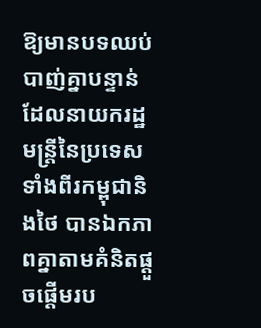ឱ្យមានបទឈប់បាញ់គ្នាបន្ទាន់ ដែលនាយករដ្ឋមន្ត្រីនៃប្រទេសទាំងពីរកម្ពុជានិងថៃ បានឯកភាពគ្នាតាមគំនិតផ្ដួចផ្ដើមរប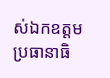ស់ឯកឧត្តមប្រធានាធិ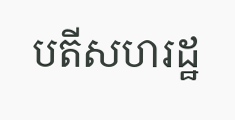បតីសហរដ្ឋ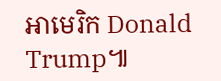អាមេរិក Donald Trump៕